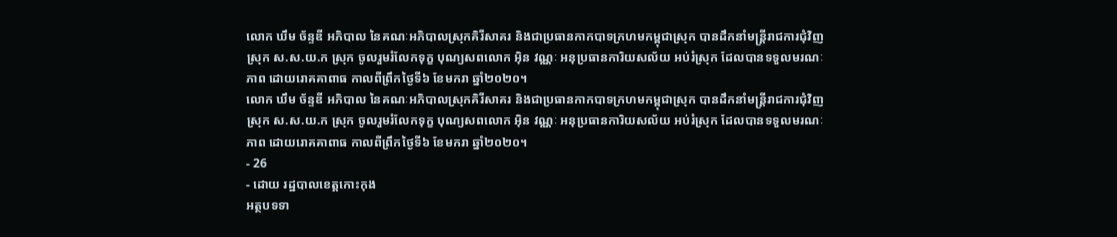លោក ឃឹម ច័ន្ទឌី អភិបាល នៃគណៈអភិបាលស្រុកគិរីសាគរ និងជាប្រធានកាកបាទក្រហមកម្ពុជាស្រុក បានដឹកនាំមន្ត្រីរាជការជុំវិញស្រុក ស.ស.យ.ក ស្រុក ចូលរួមរំលែកទុក្ខ បុណ្យសពលោក អុិន វណ្ណៈ អនុប្រធានការិយសល័យ អប់រំស្រុក ដែលបានទទួលមរណៈភាព ដោយរោគគាពាធ កាលពីព្រឹកថ្ងៃទី៦ ខែមករា ឆ្នាំ២០២០។
លោក ឃឹម ច័ន្ទឌី អភិបាល នៃគណៈអភិបាលស្រុកគិរីសាគរ និងជាប្រធានកាកបាទក្រហមកម្ពុជាស្រុក បានដឹកនាំមន្ត្រីរាជការជុំវិញស្រុក ស.ស.យ.ក ស្រុក ចូលរួមរំលែកទុក្ខ បុណ្យសពលោក អុិន វណ្ណៈ អនុប្រធានការិយសល័យ អប់រំស្រុក ដែលបានទទួលមរណៈភាព ដោយរោគគាពាធ កាលពីព្រឹកថ្ងៃទី៦ ខែមករា ឆ្នាំ២០២០។
- 26
- ដោយ រដ្ឋបាលខេត្តកោះកុង
អត្ថបទទា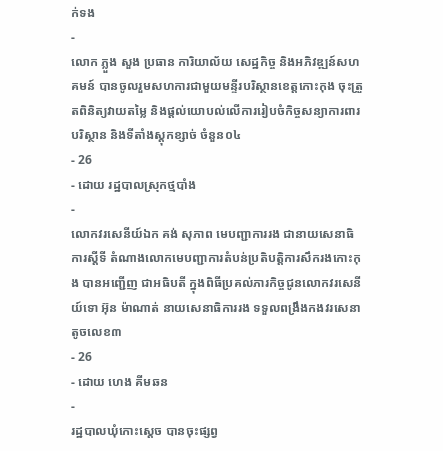ក់ទង
-
លោក ភ្លួង សួង ប្រធាន ការិយាល័យ សេដ្ឋកិច្ច និងអភិវឌ្ឍន៍សហគមន៍ បានចូលរួមសហការជាមួយមន្ទីរបរិស្ថានខេត្តកោះកុង ចុះត្រួតពិនិត្យវាយតម្លៃ និងផ្តល់យោបល់លើការរៀបចំកិច្ចសន្យាការពារបរិស្ថាន និងទីតាំងស្តុកខ្សាច់ ចំនួន០៤
- 26
- ដោយ រដ្ឋបាលស្រុកថ្មបាំង
-
លោកវរសេនីយ៍ឯក គង់ សុភាព មេបញ្ជាការរង ជានាយសេនាធិការស្តីទី តំណាងលោកមេបញ្ជាការតំបន់ប្រតិបត្តិការសឹករងកោះកុង បានអញ្ជើញ ជាអធិបតី ក្នុងពិធីប្រគល់ភារកិច្ចជូនលោកវរសេនីយ៍ទោ អ៊ុន ម៉ាណាត់ នាយសេនាធិការរង ទទួលពង្រឹងកងវរសេនាតូចលេខ៣
- 26
- ដោយ ហេង គីមឆន
-
រដ្ឋបាលឃុំកោះស្ដេច បានចុះផ្សព្វ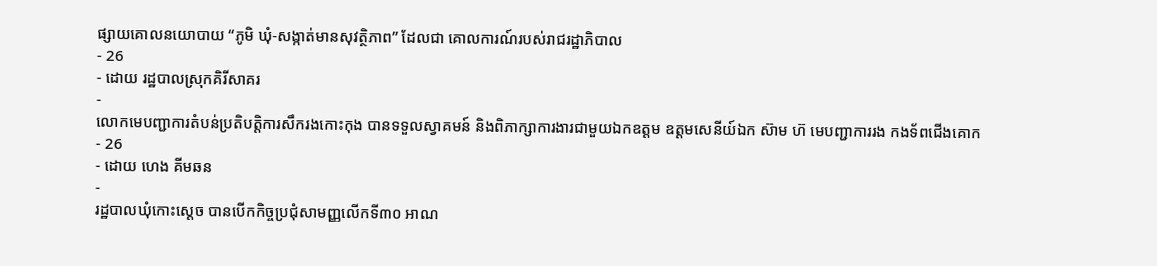ផ្សាយគោលនយោបាយ “ភូមិ ឃុំ-សង្កាត់មានសុវត្ថិភាព” ដែលជា គោលការណ៍របស់រាជរដ្ឋាភិបាល
- 26
- ដោយ រដ្ឋបាលស្រុកគិរីសាគរ
-
លោកមេបញ្ជាការតំបន់ប្រតិបត្តិការសឹករងកោះកុង បានទទួលស្វាគមន៍ និងពិភាក្សាការងារជាមួយឯកឧត្តម ឧត្តមសេនីយ៍ឯក ស៊ាម ហ៊ មេបញ្ជាការរង កងទ័ពជើងគោក
- 26
- ដោយ ហេង គីមឆន
-
រដ្ឋបាលឃុំកោះស្ដេច បានបើកកិច្ចប្រជុំសាមញ្ញលេីកទី៣០ អាណ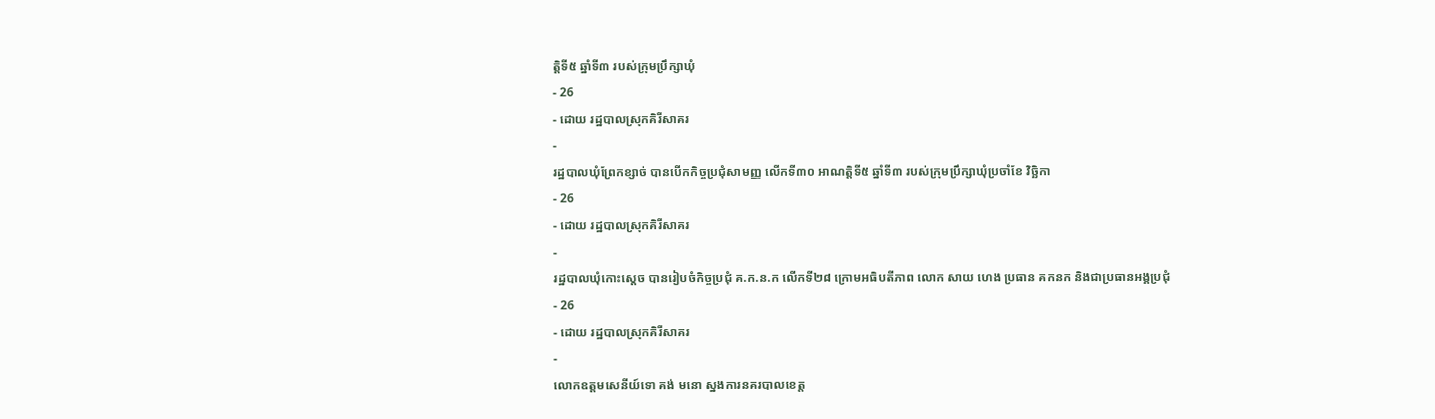ត្តិទី៥ ឆ្នាំទី៣ របស់ក្រុមប្រឹក្សាឃុំ
- 26
- ដោយ រដ្ឋបាលស្រុកគិរីសាគរ
-
រដ្ឋបាលឃុំព្រែកខ្សាច់ បានបើកកិច្ចប្រជុំសាមញ្ញ លើកទី៣០ អាណត្តិទី៥ ឆ្នាំទី៣ របស់ក្រុមប្រឹក្សាឃុំប្រចាំខែ វិច្ឆិកា
- 26
- ដោយ រដ្ឋបាលស្រុកគិរីសាគរ
-
រដ្ឋបាលឃុំកោះស្ដេច បានរៀបចំកិច្ចប្រជុំ គ.ក.ន.ក លេីកទី២៨ ក្រោមអធិបតីភាព លោក សាយ ហេង ប្រធាន គកនក និងជាប្រធានអង្គប្រជុំ
- 26
- ដោយ រដ្ឋបាលស្រុកគិរីសាគរ
-
លោកឧត្តមសេនីយ៍ទោ គង់ មនោ ស្នងការនគរបាលខេត្ត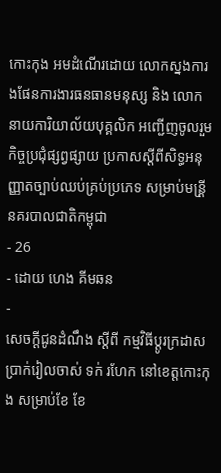កោះកុង អមដំណើរដោយ លោកស្នងការងផែនការងារធនធានមនុស្ស និង លោកនាយការិយាល័យបុគ្គលិក អញ្ជើញចូលរួមកិច្ចប្រជុំផ្សព្វផ្សាយ ប្រកាសស្ដីពីសិទ្ធអនុញ្ញាតច្បាប់ឈប់គ្រប់ប្រភេទ សម្រាប់មន្រី្តនគរបាលជាតិកម្ពុជា
- 26
- ដោយ ហេង គីមឆន
-
សេចក្តីជូនដំណឹង ស្តីពី កម្មវិធីប្តូរក្រដាសប្រាក់រៀលចាស់ ទក់ រហែក នៅខេត្តកោះកុង សម្រាប់ខែ ខែ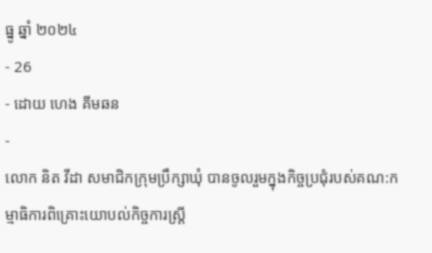ធ្នូ ឆ្នាំ ២០២៤
- 26
- ដោយ ហេង គីមឆន
-
លោក និត វីដា សមាជិកក្រុមប្រឹក្សាឃុំ បានចូលរួមក្នុងកិច្ចប្រជុំរបស់គណ:កម្មាធិការពិគ្រោះយោបល់កិច្ចការស្រ្តី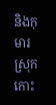និងកុមារស្រុកកោះ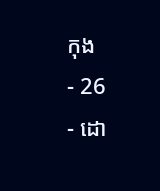កុង
- 26
- ដោ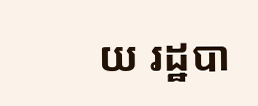យ រដ្ឋបា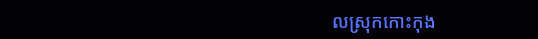លស្រុកកោះកុង